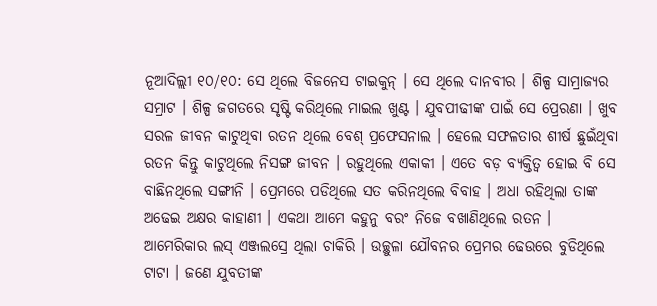ନୂଆଦିଲ୍ଲୀ ୧୦/୧୦: ସେ ଥିଲେ ବିଜନେସ ଟାଇକୁନ୍ । ସେ ଥିଲେ ଦାନବୀର । ଶିଳ୍ପ ସାମ୍ରାଜ୍ୟର ସମ୍ରାଟ । ଶିଳ୍ପ ଜଗତରେ ସୃଷ୍ଟି କରିଥିଲେ ମାଇଲ ଖୁଣ୍ଟ । ଯୁବପୀଢୀଙ୍କ ପାଇଁ ସେ ପ୍ରେରଣା । ଖୁବ ସରଳ ଜୀବନ କାଟୁଥିବା ରତନ ଥିଲେ ବେଶ୍ ପ୍ରଫେସନାଲ । ହେଲେ ସଫଳତାର ଶୀର୍ଷ ଛୁଇଁଥିବା ରତନ କିନ୍ତୁ କାଟୁଥିଲେ ନିସଙ୍ଗ ଜୀବନ । ରହୁଥିଲେ ଏକାକୀ । ଏତେ ବଡ଼ ବ୍ୟକ୍ତିତ୍ୱ ହୋଇ ବି ସେ ବାଛିନଥିଲେ ସଙ୍ଗୀନି । ପ୍ରେମରେ ପଡିଥିଲେ ସତ କରିନଥିଲେ ବିବାହ । ଅଧା ରହିଥିଲା ତାଙ୍କ ଅଢେଇ ଅକ୍ଷର କାହାଣୀ । ଏକଥା ଆମେ କହୁନୁ ବରଂ ନିଜେ ବଖାଣିଥିଲେ ରତନ ।
ଆମେରିକାର ଲସ୍ ଏଞ୍ଜଲସ୍ରେ ଥିଲା ଚାକିରି । ଉଚ୍ଛୁଳା ଯୌବନର ପ୍ରେମର ଢେଉରେ ବୁଡିଥିଲେ ଟାଟା । ଜଣେ ଯୁବତୀଙ୍କ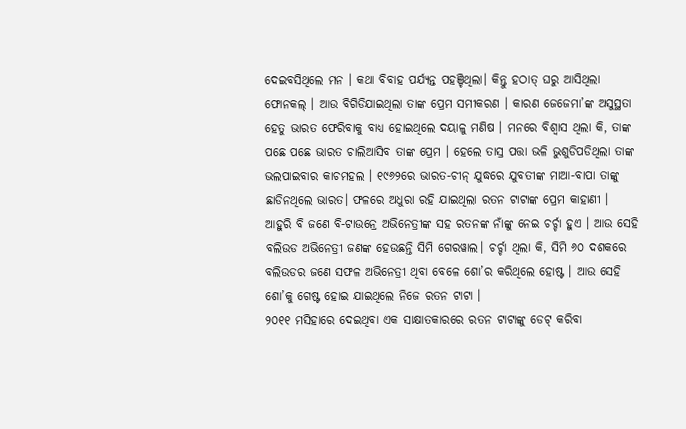ଦେଇବସିଥିଲେ ମନ । କଥା ବିବାହ ପର୍ଯ୍ୟନ୍ତ ପହଞ୍ଚିଥିଲା। କିନ୍ତୁ ହଠାତ୍ ଘରୁ ଆସିଥିଲା ଫୋନକଲ୍ । ଆଉ ବିଗିଡିଯାଇଥିଲା ତାଙ୍କ ପ୍ରେମ ସମୀକରଣ । କାରଣ ଜେଜେମା’ଙ୍କ ଅସୁସ୍ଥତା ହେତୁ ଭାରତ ଫେରିବାକୁ ବାଧ୍ୟ ହୋଇଥିଲେ ଦୟାଳୁ ମଣିଷ । ମନରେ ବିଶ୍ୱାସ ଥିଲା କି, ତାଙ୍କ ପଛେ ପଛେ ଭାରତ ଚାଲିଆସିବ ତାଙ୍କ ପ୍ରେମ । ହେଲେ ତାସ୍ର ପତ୍ତା ଭଳି ଭୁଶୁଡିପଡିଥିଲା ତାଙ୍କ ଭଲପାଇବାର କାଚମହଲ । ୧୯୬୨ରେ ଭାରତ-ଚୀନ୍ ଯୁଦ୍ଧରେ ଯୁବତୀଙ୍କ ମାଆ-ବାପା ତାଙ୍କୁ ଛାଡିନଥିଲେ ଭାରତ। ଫଳରେ ଅଧୁରା ରହି ଯାଇଥିଲା ରତନ ଟାଟାଙ୍କ ପ୍ରେମ କାହାଣୀ ।
ଆହୁରି ବି ଜଣେ ବି-ଟାଉନ୍ରେ ଅଭିନେତ୍ରୀଙ୍କ ସହ ରତନଙ୍କ ନାଁଙ୍କୁ ନେଇ ଚର୍ଚ୍ଚା ହୁଏ । ଆଉ ସେହି ବଲିଉଡ ଅଭିନେତ୍ରୀ ଜଣଙ୍କ ହେଉଛନ୍ତି ସିମି ଗେରୱାଲ। ଚର୍ଚ୍ଚା ଥିଲା କି, ସିମି ୬୦ ଦଶକରେ ବଲିଉଡର ଜଣେ ସଫଳ ଅଭିନେତ୍ରୀ ଥିବା ବେଳେ ଶୋ’ର କରିଥିଲେ ହୋଷ୍ଟ । ଆଉ ସେହି ଶୋ’କୁ ଗେଷ୍ଟ ହୋଇ ଯାଇଥିଲେ ନିଜେ ରତନ ଟାଟା ।
୨୦୧୧ ମସିହାରେ ଦେଇଥିବା ଏକ ସାକ୍ଷାତକାରରେ ରତନ ଟାଟାଙ୍କୁ ଡେଟ୍ କରିବା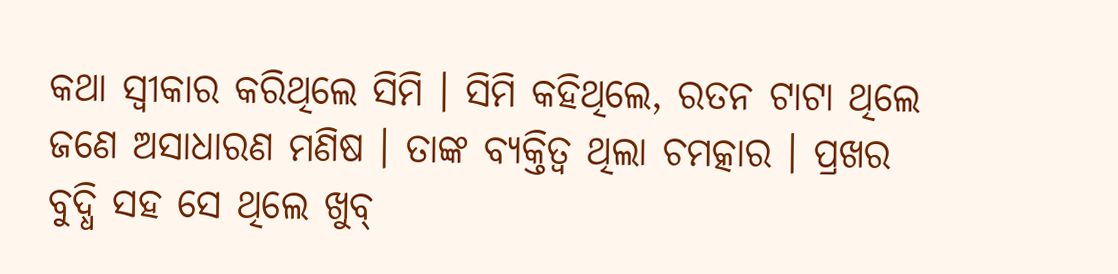କଥା ସ୍ୱୀକାର କରିଥିଲେ ସିମି । ସିମି କହିଥିଲେ, ରତନ ଟାଟା ଥିଲେ ଜଣେ ଅସାଧାରଣ ମଣିଷ । ତାଙ୍କ ବ୍ୟକ୍ତିତ୍ୱ ଥିଲା ଚମତ୍କାର । ପ୍ରଖର ବୁଦ୍ଧି ସହ ସେ ଥିଲେ ଖୁବ୍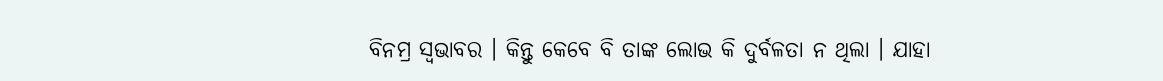ବିନମ୍ର ସ୍ୱଭାବର । କିନ୍ତୁ କେବେ ବି ତାଙ୍କ ଲୋଭ କି ଦୁର୍ବଳତା ନ ଥିଲା । ଯାହା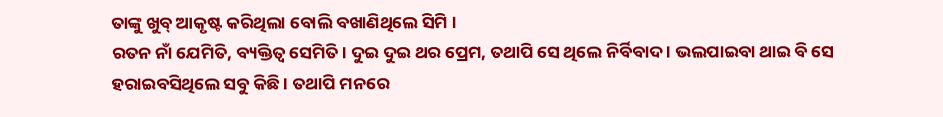ତାଙ୍କୁ ଖୁବ୍ ଆକୃଷ୍ଟ କରିଥିଲା ବୋଲି ବଖାଣିଥିଲେ ସିମି ।
ରତନ ନାଁ ଯେମିତି, ବ୍ୟକ୍ତିତ୍ୱ ସେମିତି । ଦୁଇ ଦୁଇ ଥର ପ୍ରେମ, ତଥାପି ସେ ଥିଲେ ନିର୍ବିବାଦ । ଭଲପାଇବା ଥାଇ ବି ସେ ହରାଇବସିଥିଲେ ସବୁ କିଛି । ତଥାପି ମନରେ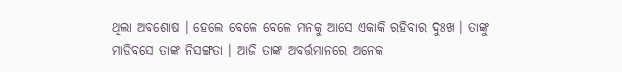ଥିଲା ଅବଶୋଷ । ହେଲେ ବେଳେ ବେଳେ ମନକୁ ଆସେ ଏକାକି ରହିବାର ଦୁଃଖ । ତାଙ୍କୁ ମାଡିବସେ ତାଙ୍କ ନିସଙ୍ଗତା । ଆଜି ତାଙ୍କ ଅବର୍ତ୍ତମାନରେ ଅନେକ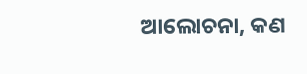ଆଲୋଚନା, କଣ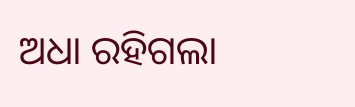ଅଧା ରହିଗଲା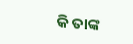କି ତାଙ୍କ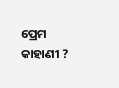ପ୍ରେମ କାହାଣୀ ?